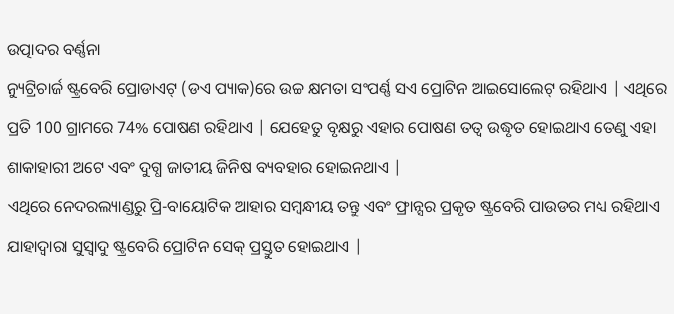ଉତ୍ପାଦର ବର୍ଣ୍ଣନା
ନ୍ୟୁଟ୍ରିଚାର୍ଜ ଷ୍ଟ୍ରବେରି ପ୍ରୋଡାଏଟ୍ (ଡଏ ପ୍ୟାକ)ରେ ଉଚ୍ଚ କ୍ଷମତା ସଂପର୍ଣ୍ଣ ସଏ ପ୍ରୋଟିନ ଆଇସୋଲେଟ୍ ରହିଥାଏ | ଏଥିରେ ପ୍ରତି 100 ଗ୍ରାମରେ 74% ପୋଷଣ ରହିଥାଏ | ଯେହେତୁ ବୃକ୍ଷରୁ ଏହାର ପୋଷଣ ତତ୍ୱ ଉଦ୍ଧୃତ ହୋଇଥାଏ ତେଣୁ ଏହା ଶାକାହାରୀ ଅଟେ ଏବଂ ଦୁଗ୍ଧ ଜାତୀୟ ଜିନିଷ ବ୍ୟବହାର ହୋଇନଥାଏ |
ଏଥିରେ ନେଦରଲ୍ୟାଣ୍ଡରୁ ପ୍ରି-ବାୟୋଟିକ ଆହାର ସମ୍ବନ୍ଧୀୟ ତନ୍ତୁ ଏବଂ ଫ୍ରାନ୍ସର ପ୍ରକୃତ ଷ୍ଟ୍ରବେରି ପାଉଡର ମଧ୍ୟ ରହିଥାଏ ଯାହାଦ୍ୱାରା ସୁସ୍ୱାଦୁ ଷ୍ଟ୍ରବେରି ପ୍ରୋଟିନ ସେକ୍ ପ୍ରସ୍ତୁତ ହୋଇଥାଏ |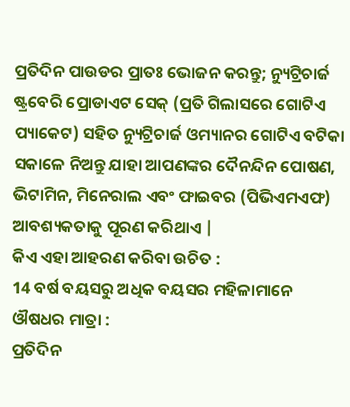ପ୍ରତିଦିନ ପାଉଡର ପ୍ରାତଃ ଭୋଜନ କରନ୍ତୁ; ନ୍ୟୁଟ୍ରିଚାର୍ଜ ଷ୍ଟ୍ରବେରି ପ୍ରୋଡାଏଟ ସେକ୍ (ପ୍ରତି ଗିଲାସରେ ଗୋଟିଏ ପ୍ୟାକେଟ) ସହିତ ନ୍ୟୁଟ୍ରିଚାର୍ଜ ଓମ୍ୟାନର ଗୋଟିଏ ବଟିକା ସକାଳେ ନିଅନ୍ତୁ ଯାହା ଆପଣଙ୍କର ଦୈନନ୍ଦିନ ପୋଷଣ, ଭିଟାମିନ, ମିନେରାଲ ଏବଂ ଫାଇବର (ପିଭିଏମଏଫ) ଆବଶ୍ୟକତାକୁ ପୂରଣ କରିଥାଏ |
କିଏ ଏହା ଆହରଣ କରିବା ଉଚିତ :
14 ବର୍ଷ ବୟସରୁ ଅଧିକ ବୟସର ମହିଳାମାନେ
ଔଷଧର ମାତ୍ରା :
ପ୍ରତିଦିନ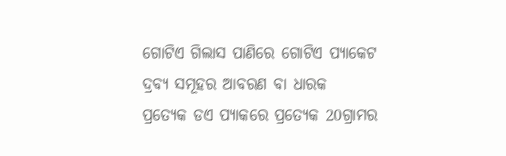ଗୋଟିଏ ଗିଲାସ ପାଣିରେ ଗୋଟିଏ ପ୍ୟାକେଟ
ଦ୍ରବ୍ୟ ସମୂହର ଆବରଣ ବା ଧାରକ
ପ୍ରତ୍ୟେକ ଡଏ ପ୍ୟାକରେ ପ୍ରତ୍ୟେକ 20ଗ୍ରାମର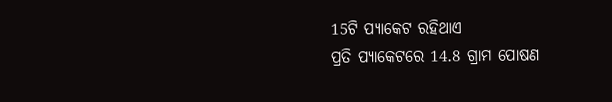15ଟି ପ୍ୟାକେଟ ରହିଥାଏ
ପ୍ରତି ପ୍ୟାକେଟରେ 14.8 ଗ୍ରାମ ପୋଷଣ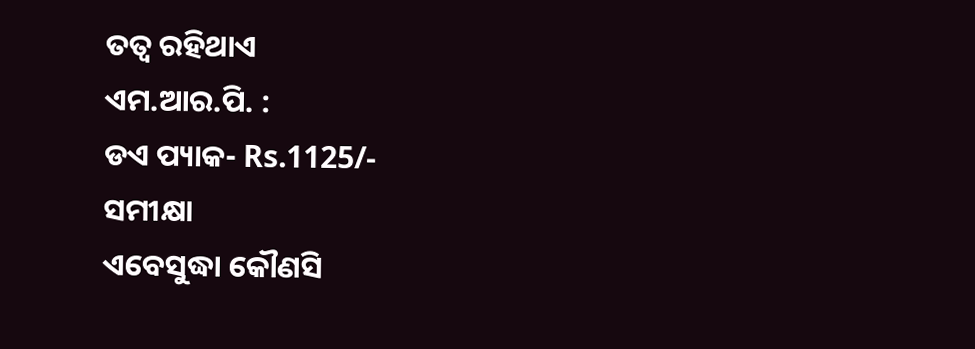ତତ୍ୱ ରହିଥାଏ
ଏମ.ଆର.ପି. :
ଡଏ ପ୍ୟାକ- Rs.1125/-
ସମୀକ୍ଷା
ଏବେସୁଦ୍ଧା କୌଣସି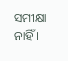ସମୀକ୍ଷା ନାହିଁ ।